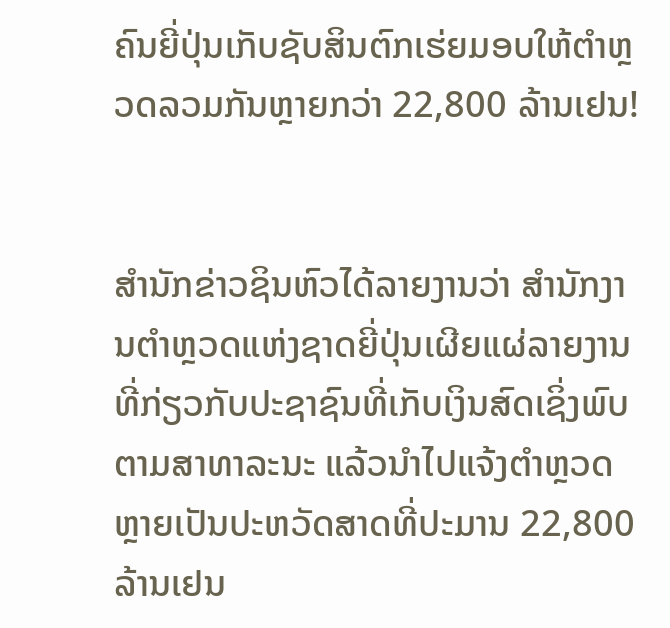ຄົນຍີ່ປຸ່ນເກັບຊັບສິນຕົກເຮ່ຍມອບໃຫ້ຕຳຫຼວດລວມກັນຫຼາຍກວ່າ 22,800 ລ້ານເຢນ!


ສຳນັກຂ່າວຊິນຫົວໄດ້ລາຍງານວ່າ ສຳນັກງານຕຳຫຼວດແຫ່ງຊາດຍີ່ປຸ່ນເຜີຍແຜ່ລາຍງານທີ່ກ່ຽວກັບປະຊາຊົນທີ່ເກັບເງິນສົດເຊິ່ງພົບຕາມສາທາລະນະ ແລ້ວນຳໄປແຈ້ງຕຳຫຼວດຫຼາຍເປັນປະຫວັດສາດທີ່ປະມານ 22,800 ລ້ານເຢນ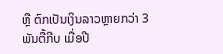ຫຼື ຕົກເປັນເງິນລາວຫຼາຍກວ່າ 3 ພັນຕື້ກີບ ເມື່ອປີ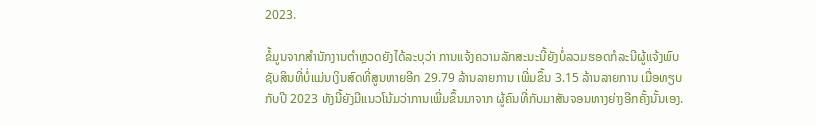2023.

ຂໍ້ມູນຈາກສຳນັກງານຕຳຫຼວດຍັງໄດ້ລະບຸວ່າ ການແຈ້ງຄວາມລັກສະນະນີ້ຍັງບໍ່ລວມຮອດກໍລະນີຜູ້ແຈ້ງພົບຊັບສິນທີ່ບໍ່ແມ່ນເງິນສົດທີ່ສູນຫາຍອີກ 29.79 ລ້ານລາຍການ ເພີ່ມຂຶ້ນ 3.15 ລ້ານລາຍການ ເມື່ອທຽບກັບປີ 2023 ທັງນີ້ຍັງມີແນວໂນ້ມວ່າການເພີ່ມຂຶ້ນມາຈາກ ຜູ້ຄົນທີ່ກັບມາສັນຈອນທາງຍ່າງອີກຄັ້ງນັ້ນເອງ.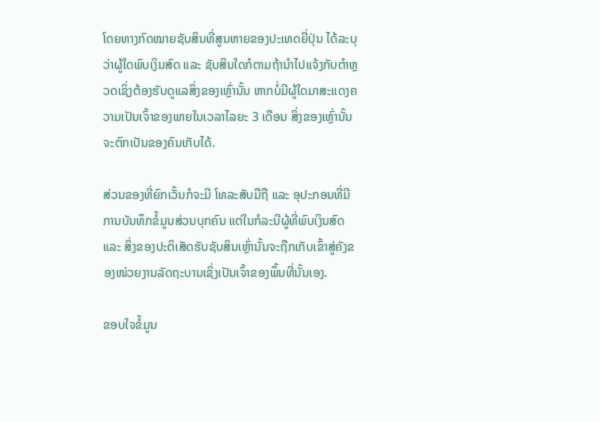ໂດຍທາງກົດໝາຍຊັບສິນທີ່ສູນຫາຍຂອງປະເທດຍີ່ປຸ່ນ ໄດ້ລະບຸວ່າຜູ້ໃດພົບເງິນສົດ ແລະ ຊັບສິນໃດກໍຕາມຖ້ານຳໄປແຈ້ງກັບຕຳຫຼວດເຊິ່ງຕ້ອງຮັບດູແລສິ່ງຂອງເຫຼົ່ານັ້ນ ຫາກບໍ່ມີຜູ້ໃດມາສະແດງຄວາມເປັນເຈົ້າຂອງພາຍໃນເວລາໄລຍະ 3 ເດືອນ ສິ່ງຂອງເຫຼົ່ານັ້ນຈະຕົກເປັນຂອງຄົນເກັບໄດ້.

ສ່ວນຂອງທີ່ຍົກເວັ້ນກໍຈະມີ ໂທລະສັບມືຖື ແລະ ອຸປະກອນທີ່ມີການບັນທຶກຂໍ້ມູນສ່ວນບຸກຄົນ ແຕ່ໃນກໍລະນີຜູ້ທີ່ພົບເງິນສົດ ແລະ ສິ່ງຂອງປະຕິເສັດຮັບຊັບສິນເຫຼົ່ານັ້ນຈະຖືກເກັບເຂົ້າສູ່ຄັງຂອງໜ່ວຍງານລັດຖະບານເຊິ່ງເປັນເຈົ້າຂອງພຶ້ນທີ່ນັ້ນເອງ.

ຂອບໃຈຂໍ້ມູນ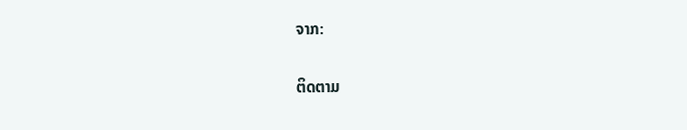ຈາກ:

ຕິດຕາມ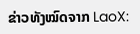ຂ່າວທັງໝົດຈາກ LaoX: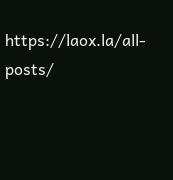https://laox.la/all-posts/